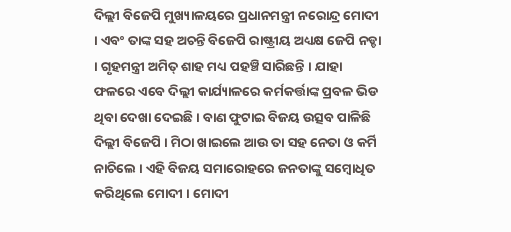ଦିଲ୍ଲୀ ବିଜେପି ମୁଖ୍ୟାଳୟରେ ପ୍ରଧାନମନ୍ତ୍ରୀ ନରୋନ୍ଦ୍ର ମୋଦୀ । ଏବଂ ତାଙ୍କ ସହ ଅଚନ୍ତି ବିଜେପି ରାଷ୍ଟ୍ରୀୟ ଅଧ୍ୟକ୍ଷ ଜେପି ନଡ୍ଡା । ଗୃହମନ୍ତ୍ରୀ ଅମିତ୍ ଶାହ ମଧ୍ୟ ପହଞ୍ଚି ସାରିଛନ୍ତି । ଯାହା ଫଳରେ ଏବେ ଦିଲ୍ଲୀ କାର୍ଯ୍ୟାଳରେ କର୍ମକର୍ତ୍ତାଙ୍କ ପ୍ରବଳ ଭିଡ ଥିବା ଦେଖା ଦେଇଛି । ବାଣ ଫୁଟାଇ ବିଜୟ ଉତ୍ସବ ପାଳିଛି ଦିଲ୍ଲୀ ବିଜେପି । ମିଠା ଖାଇଲେ ଆଉ ତା ସହ ନେତା ଓ କର୍ମି ନାଚିଲେ । ଏହି ବିଜୟ ସମାରୋହରେ ଜନତାଙ୍କୁ ସମ୍ବୋଧିତ କରିଥିଲେ ମୋଦୀ । ମୋଦୀ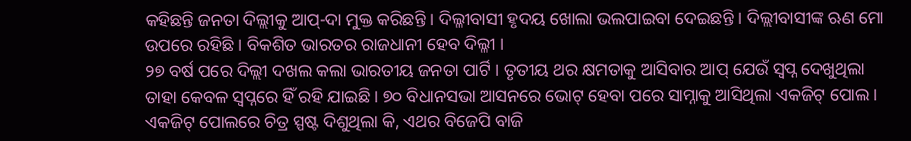କହିଛନ୍ତି ଜନତା ଦିଲ୍ଲୀକୁ ଆପ୍-ଦା ମୁକ୍ତ କରିଛନ୍ତି । ଦିଲ୍ଳୀବାସୀ ହୃଦୟ ଖୋଲା ଭଲପାଇବା ଦେଇଛନ୍ତି । ଦିଲ୍ଲୀବାସୀଙ୍କ ଋଣ ମୋ ଉପରେ ରହିଛି । ବିକଶିତ ଭାରତର ରାଜଧାନୀ ହେବ ଦିଲ୍ଳୀ ।
୨୭ ବର୍ଷ ପରେ ଦିଲ୍ଲୀ ଦଖଲ କଲା ଭାରତୀୟ ଜନତା ପାର୍ଟି । ତୃତୀୟ ଥର କ୍ଷମତାକୁ ଆସିବାର ଆପ୍ ଯେଉଁ ସ୍ବପ୍ନ ଦେଖୁଥିଲା ତାହା କେବଳ ସ୍ବପ୍ନରେ ହିଁ ରହି ଯାଇଛି । ୭୦ ବିଧାନସଭା ଆସନରେ ଭୋଟ୍ ହେବା ପରେ ସାମ୍ନାକୁ ଆସିଥିଲା ଏକଜିଟ୍ ପୋଲ । ଏକଜିଟ୍ ପୋଲରେ ଚିତ୍ର ସ୍ପଷ୍ଟ ଦିଶୁଥିଲା କି, ଏଥର ବିଜେପି ବାଜି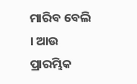ମାରିବ ବେଲି । ଆଉ ପ୍ରାରମ୍ଭିକ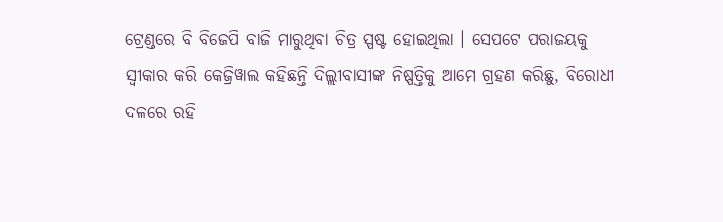ଟ୍ରେଣ୍ଡରେ ବି ବିଜେପି ବାଜି ମାରୁଥିବା ଚିତ୍ର ସ୍ପଷ୍ଟ ହୋଇଥିଲା । ସେପଟେ ପରାଜୟକୁ ସ୍ବୀକାର କରି କେଜ୍ରିୱାଲ କହିଛନ୍ତି ଦିଲ୍ଲୀବାସୀଙ୍କ ନିଷ୍ପତ୍ତିକୁ ଆମେ ଗ୍ରହଣ କରିଛୁ, ବିରୋଧୀ ଦଳରେ ରହି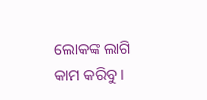ଲୋକଙ୍କ ଲାଗି କାମ କରିବୁ ।